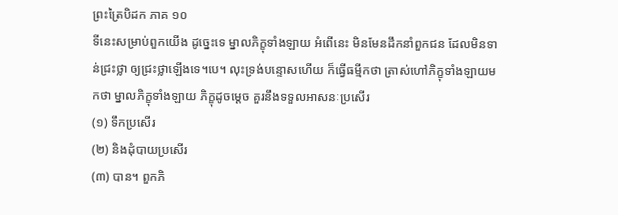ព្រះត្រៃបិដក ភាគ ១០
ទីនេះសម្រាប់ពួកយើង ដូច្នេះទេ ម្នាលភិក្ខុទាំងឡាយ អំពើនេះ មិនមែនដឹកនាំពួកជន ដែលមិនទាន់ជ្រះថ្លា ឲ្យជ្រះថ្លាឡើងទេ។បេ។ លុះទ្រង់បន្ទោសហើយ ក៏ធ្វើធម្មីកថា ត្រាស់ហៅភិក្ខុទាំងឡាយមកថា ម្នាលភិក្ខុទាំងឡាយ ភិក្ខុដូចម្តេច គួរនឹងទទួលអាសនៈប្រសើរ
(១) ទឹកប្រសើរ
(២) និងដុំបាយប្រសើរ
(៣) បាន។ ពួកភិ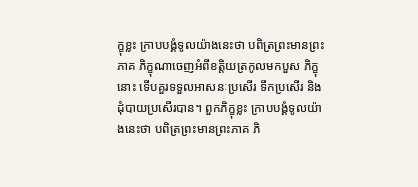ក្ខុខ្លះ កា្របបង្គំទូលយ៉ាងនេះថា បពិត្រព្រះមានព្រះភាគ ភិក្ខុណាចេញអំពីខត្តិយត្រកូលមកបួស ភិក្ខុនោះ ទើបគួរទទួលអាសនៈប្រសើរ ទឹកប្រសើរ និងដុំបាយប្រសើរបាន។ ពួកភិក្ខុខ្លះ កា្របបង្គំទូលយ៉ាងនេះថា បពិត្រព្រះមានព្រះភាគ ភិ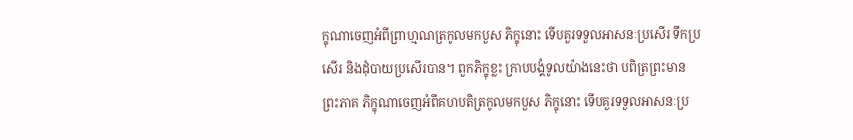ក្ខុណាចេញអំពីព្រាហ្មណត្រកូលមកបួស ភិក្ខុនោះ ទើបគួរទទួលអាសនៈប្រសើរ ទឹកប្រសើរ និងដុំបាយប្រសើរបាន។ ពួកភិក្ខុខ្លះ កា្របបង្គំទូលយ៉ាងនេះថា បពិត្រព្រះមានព្រះភាគ ភិក្ខុណាចេញអំពីគហបតិត្រកូលមកបួស ភិក្ខុនោះ ទើបគួរទទួលអាសនៈប្រ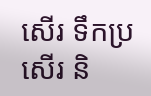សើរ ទឹកប្រសើរ និ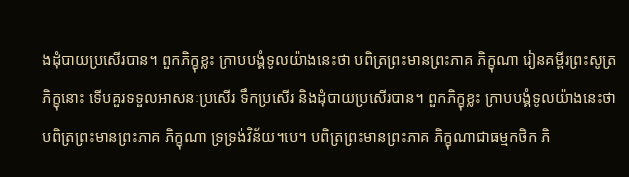ងដុំបាយប្រសើរបាន។ ពួកភិក្ខុខ្លះ កា្របបង្គំទូលយ៉ាងនេះថា បពិត្រព្រះមានព្រះភាគ ភិក្ខុណា រៀនគម្ពីរព្រះសូត្រ ភិក្ខុនោះ ទើបគួរទទួលអាសនៈប្រសើរ ទឹកប្រសើរ និងដុំបាយប្រសើរបាន។ ពួកភិក្ខុខ្លះ កា្របបង្គំទូលយ៉ាងនេះថា បពិត្រព្រះមានព្រះភាគ ភិក្ខុណា ទ្រទ្រង់វិន័យ។បេ។ បពិត្រព្រះមានព្រះភាគ ភិក្ខុណាជាធម្មកថិក ភិ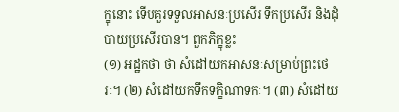ក្ខុនោះ ទើបគួរទទួលអាសនៈប្រសើរ ទឹកប្រសើរ និងដុំបាយប្រសើរបាន។ ពួកភិក្ខុខ្លះ
(១) អដ្ឋកថា ថា សំដៅយកអាសនៈសម្រាប់ព្រះថេរៈ។ (២) សំដៅយកទឹកទក្ខិណាទកៈ។ (៣) សំដៅយ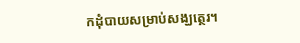កដុំបាយសម្រាប់សង្ឃត្ថេរ។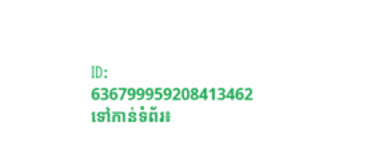ID: 636799959208413462
ទៅកាន់ទំព័រ៖